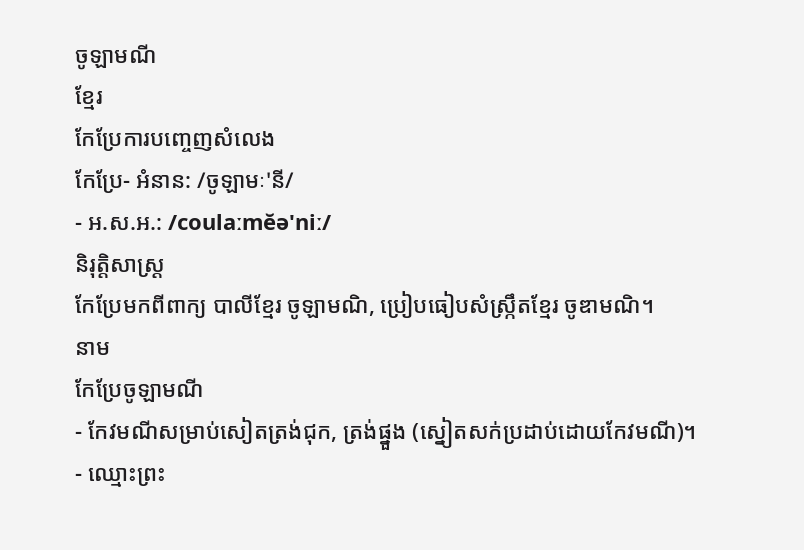ចូឡាមណី
ខ្មែរ
កែប្រែការបញ្ចេញសំលេង
កែប្រែ- អំនាន: /ចូឡាមៈ'នី/
- អ.ស.អ.: /coulaːmĕə'niː/
និរុត្តិសាស្ត្រ
កែប្រែមកពីពាក្យ បាលីខ្មែរ ចូឡាមណិ, ប្រៀបធៀបសំស្ក្រឹតខ្មែរ ចូឌាមណិ។
នាម
កែប្រែចូឡាមណី
- កែវមណីសម្រាប់សៀតត្រង់ជុក, ត្រង់ផ្នួង (ស្នៀតសក់ប្រដាប់ដោយកែវមណី)។
- ឈ្មោះព្រះ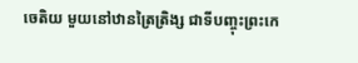ចេតិយ មួយនៅឋានត្រៃត្រិង្ស ជាទីបញ្ចុះព្រះកេ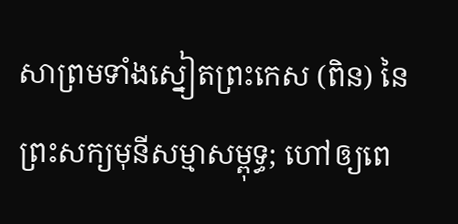សាព្រមទាំងស្នៀតព្រះកេស (ពិន) នៃព្រះសក្យមុនីសម្មាសម្ពុទ្ធ; ហៅឲ្យពេ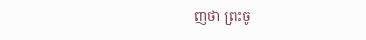ញថា ព្រះចូ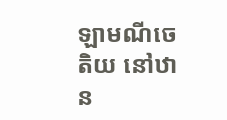ឡាមណីចេតិយ នៅឋាន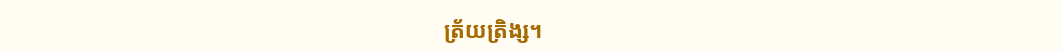ត្រ័យត្រិង្ស។